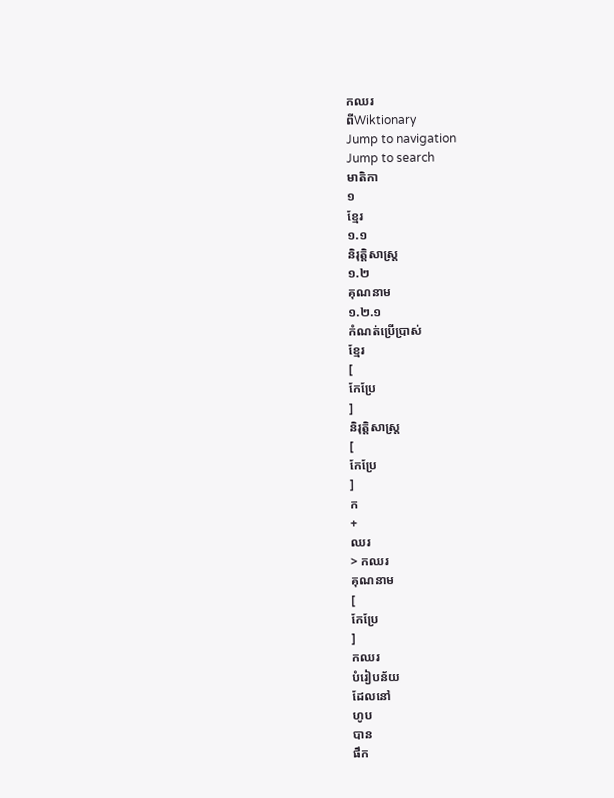កឈរ
ពីWiktionary
Jump to navigation
Jump to search
មាតិកា
១
ខ្មែរ
១.១
និរុត្តិសាស្ត្រ
១.២
គុណនាម
១.២.១
កំណត់ប្រើប្រាស់
ខ្មែរ
[
កែប្រែ
]
និរុត្តិសាស្ត្រ
[
កែប្រែ
]
ក
+
ឈរ
> កឈរ
គុណនាម
[
កែប្រែ
]
កឈរ
បំរៀបន័យ
ដែលនៅ
ហូប
បាន
ផឹក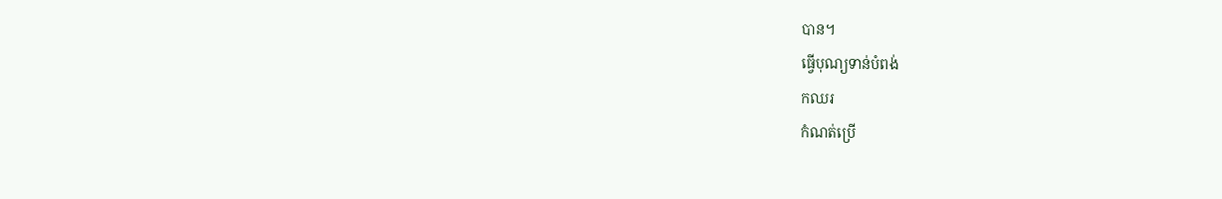បាន។
ធ្វើបុណ្យទាន់បំពង់
កឈរ
កំណត់ប្រើ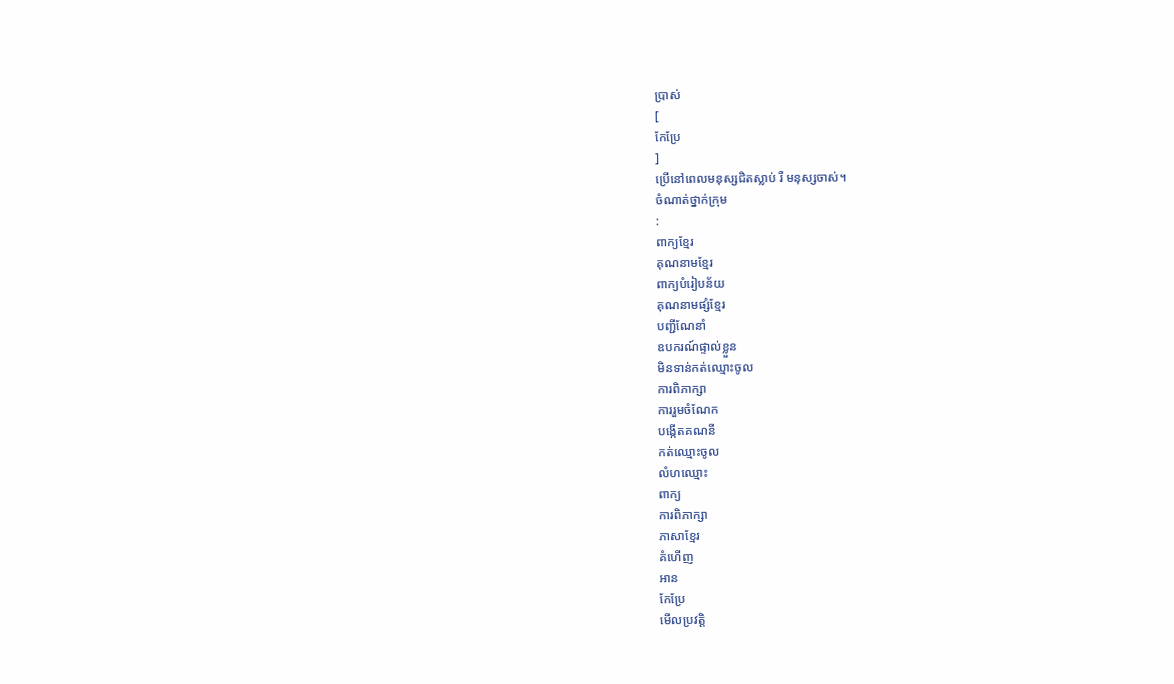ប្រាស់
[
កែប្រែ
]
ប្រើនៅពេលមនុស្សជិតស្លាប់ រឺ មនុស្សចាស់។
ចំណាត់ថ្នាក់ក្រុម
:
ពាក្យខ្មែរ
គុណនាមខ្មែរ
ពាក្យបំរៀបន័យ
គុណនាមផ្សំខ្មែរ
បញ្ជីណែនាំ
ឧបករណ៍ផ្ទាល់ខ្លួន
មិនទាន់កត់ឈ្មោះចូល
ការពិភាក្សា
ការរួមចំណែក
បង្កើតគណនី
កត់ឈ្មោះចូល
លំហឈ្មោះ
ពាក្យ
ការពិភាក្សា
ភាសាខ្មែរ
គំហើញ
អាន
កែប្រែ
មើលប្រវត្តិ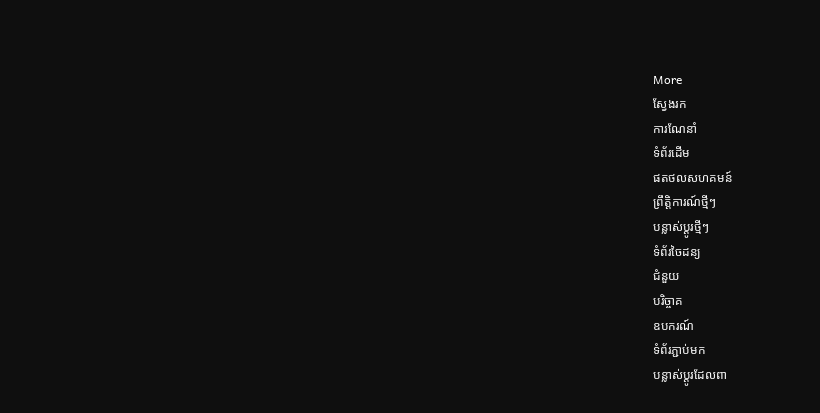More
ស្វែងរក
ការណែនាំ
ទំព័រដើម
ផតថលសហគមន៍
ព្រឹត្តិការណ៍ថ្មីៗ
បន្លាស់ប្ដូរថ្មីៗ
ទំព័រចៃដន្យ
ជំនួយ
បរិច្ចាគ
ឧបករណ៍
ទំព័រភ្ជាប់មក
បន្លាស់ប្ដូរដែលពា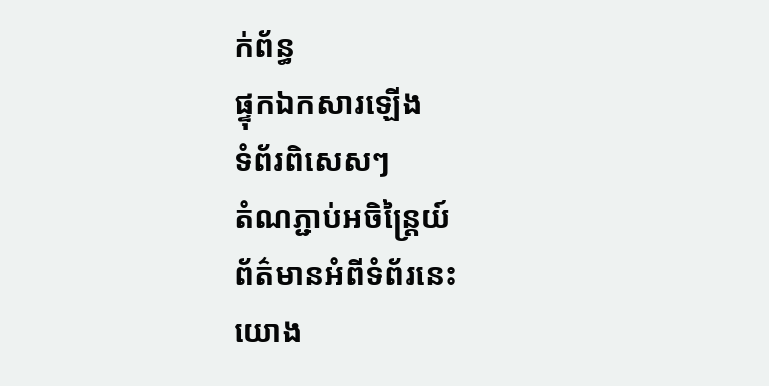ក់ព័ន្ធ
ផ្ទុកឯកសារឡើង
ទំព័រពិសេសៗ
តំណភ្ជាប់អចិន្ត្រៃយ៍
ព័ត៌មានអំពីទំព័រនេះ
យោង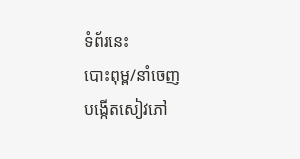ទំព័រនេះ
បោះពុម្ព/នាំចេញ
បង្កើតសៀវភៅ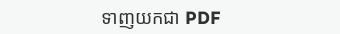ទាញយកជា PDF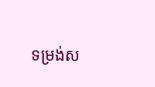ទម្រង់ស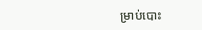ម្រាប់បោះ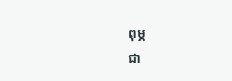ពុម្ភ
ជា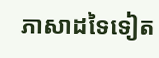ភាសាដទៃទៀត